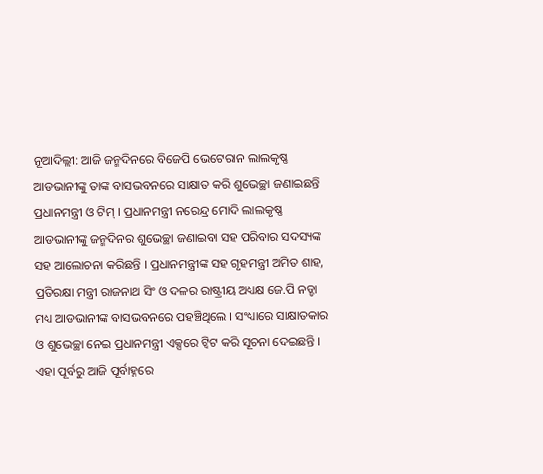ନୂଆଦିଲ୍ଲୀ: ଆଜି ଜନ୍ମଦିନରେ ବିଜେପି ଭେଟେରାନ ଲାଲକୃଷ୍ଣ ଆଡଭାନୀଙ୍କୁ ତାଙ୍କ ବାସଭବନରେ ସାକ୍ଷାତ କରି ଶୁଭେଚ୍ଛା ଜଣାଇଛନ୍ତି ପ୍ରଧାନମନ୍ତ୍ରୀ ଓ ଟିମ୍ । ପ୍ରଧାନମନ୍ତ୍ରୀ ନରେନ୍ଦ୍ର ମୋଦି ଲାଲକୃଷ୍ଣ ଆଡଭାନୀଙ୍କୁ ଜନ୍ମଦିନର ଶୁଭେଚ୍ଛା ଜଣାଇବା ସହ ପରିବାର ସଦସ୍ୟଙ୍କ ସହ ଆଲୋଚନା କରିଛନ୍ତି । ପ୍ରଧାନମନ୍ତ୍ରୀଙ୍କ ସହ ଗୃହମନ୍ତ୍ରୀ ଅମିତ ଶାହ, ପ୍ରତିରକ୍ଷା ମନ୍ତ୍ରୀ ରାଜନାଥ ସିଂ ଓ ଦଳର ରାଷ୍ଟ୍ରୀୟ ଅଧ୍ୟକ୍ଷ ଜେ.ପି ନଡ୍ଡା ମଧ୍ୟ ଆଡଭାନୀଙ୍କ ବାସଭବନରେ ପହଞ୍ଚିଥିଲେ । ସଂଧ୍ୟାରେ ସାକ୍ଷାତକାର ଓ ଶୁଭେଚ୍ଛା ନେଇ ପ୍ରଧାନମନ୍ତ୍ରୀ ଏକ୍ସରେ ଟ୍ବିଟ କରି ସୂଚନା ଦେଇଛନ୍ତି ।
ଏହା ପୂର୍ବରୁ ଆଜି ପୂର୍ବାହ୍ନରେ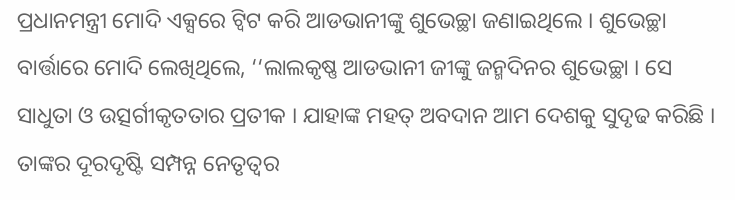ପ୍ରଧାନମନ୍ତ୍ରୀ ମୋଦି ଏକ୍ସରେ ଟ୍ବିଟ କରି ଆଡଭାନୀଙ୍କୁ ଶୁଭେଚ୍ଛା ଜଣାଇଥିଲେ । ଶୁଭେଚ୍ଛା ବାର୍ତ୍ତାରେ ମୋଦି ଲେଖିଥିଲେ, ‘‘ଲାଲକୃଷ୍ଣ ଆଡଭାନୀ ଜୀଙ୍କୁ ଜନ୍ମଦିନର ଶୁଭେଚ୍ଛା । ସେ ସାଧୁତା ଓ ଉତ୍ସର୍ଗୀକୃତତାର ପ୍ରତୀକ । ଯାହାଙ୍କ ମହତ୍ ଅବଦାନ ଆମ ଦେଶକୁ ସୁଦୃଢ କରିଛି । ତାଙ୍କର ଦୂରଦୃଷ୍ଟି ସମ୍ପନ୍ନ ନେତୃତ୍ୱର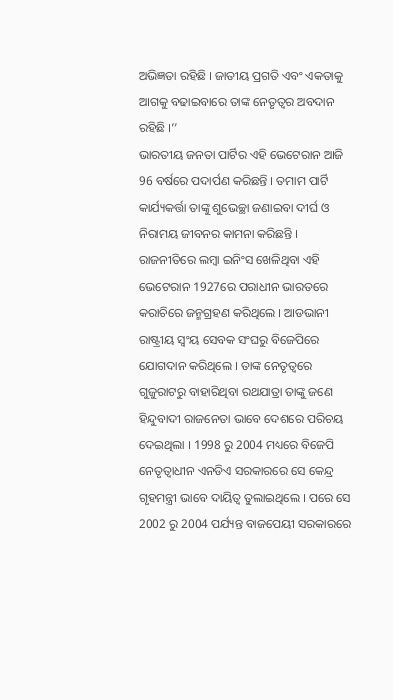ଅଭିଜ୍ଞତା ରହିଛି । ଜାତୀୟ ପ୍ରଗତି ଏବଂ ଏକତାକୁ ଆଗକୁ ବଢାଇବାରେ ତାଙ୍କ ନେତୃତ୍ବର ଅବଦାନ ରହିଛି ।’’
ଭାରତୀୟ ଜନତା ପାର୍ଟିର ଏହି ଭେଟେରାନ ଆଜି 96 ବର୍ଷରେ ପଦାର୍ପଣ କରିଛନ୍ତି । ତମାମ ପାର୍ଟି କାର୍ଯ୍ୟକର୍ତ୍ତା ତାଙ୍କୁ ଶୁଭେଚ୍ଛା ଜଣାଇବା ଦୀର୍ଘ ଓ ନିରାମୟ ଜୀବନର କାମନା କରିଛନ୍ତି । ରାଜନୀତିରେ ଲମ୍ବା ଇନିଂସ ଖେଳିଥିବା ଏହି ଭେଟେରାନ 1927ରେ ପରାଧୀନ ଭାରତରେ କରାଚିରେ ଜନ୍ମଗ୍ରହଣ କରିଥିଲେ । ଆଡଭାନୀ ରାଷ୍ଟ୍ରୀୟ ସ୍ବଂୟ ସେବକ ସଂଘରୁ ବିଜେପିରେ ଯୋଗଦାନ କରିଥିଲେ । ତାଙ୍କ ନେତୃତ୍ବରେ ଗୁଜୁରାଟରୁ ବାହାରିଥିବା ରଥଯାତ୍ରା ତାଙ୍କୁ ଜଣେ ହିନ୍ଦୁବାଦୀ ରାଜନେତା ଭାବେ ଦେଶରେ ପରିଚୟ ଦେଇଥିଲା । 1998 ରୁ 2004 ମଧ୍ୟରେ ବିଜେପି ନେତୃତ୍ବାଧୀନ ଏନଡିଏ ସରକାରରେ ସେ କେନ୍ଦ୍ର ଗୃହମନ୍ତ୍ରୀ ଭାବେ ଦାୟିତ୍ବ ତୁଲାଇଥିଲେ । ପରେ ସେ 2002 ରୁ 2004 ପର୍ଯ୍ୟନ୍ତ ବାଜପେୟୀ ସରକାରରେ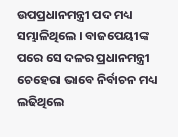ଉପପ୍ରଧାନମନ୍ତ୍ରୀ ପଦ ମଧ୍ୟ ସମ୍ଭାଳିଥିଲେ । ବାଜପେୟୀଙ୍କ ପରେ ସେ ଦଳର ପ୍ରଧାନମନ୍ତ୍ରୀ ଚେହେରା ଭାବେ ନିର୍ବାଚନ ମଧ୍ୟ ଲଢିଥିଲେ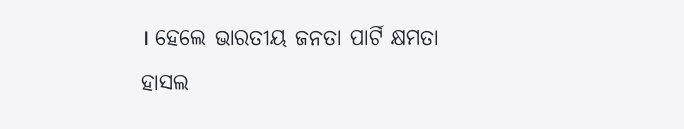। ହେଲେ ଭାରତୀୟ ଜନତା ପାର୍ଟି କ୍ଷମତା ହାସଲ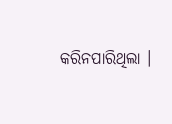କରିନପାରିଥିଲା ।